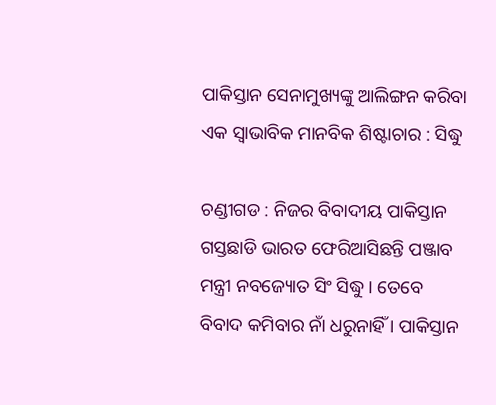ପାକିସ୍ତାନ ସେନାମୁଖ୍ୟଙ୍କୁ ଆଲିଙ୍ଗନ କରିବା ଏକ ସ୍ୱାଭାବିକ ମାନବିକ ଶିଷ୍ଟାଚାର : ସିଦ୍ଧୁ

ଚଣ୍ଡୀଗଡ : ନିଜର ବିବାଦୀୟ ପାକିସ୍ତାନ ଗସ୍ତଛାଡି ଭାରତ ଫେରିଆସିଛନ୍ତି ପଞ୍ଜାବ ମନ୍ତ୍ରୀ ନବଜ୍ୟୋତ ସିଂ ସିଦ୍ଧୁ । ତେବେ ବିବାଦ କମିବାର ନାଁ ଧରୁନାହିଁ । ପାକିସ୍ତାନ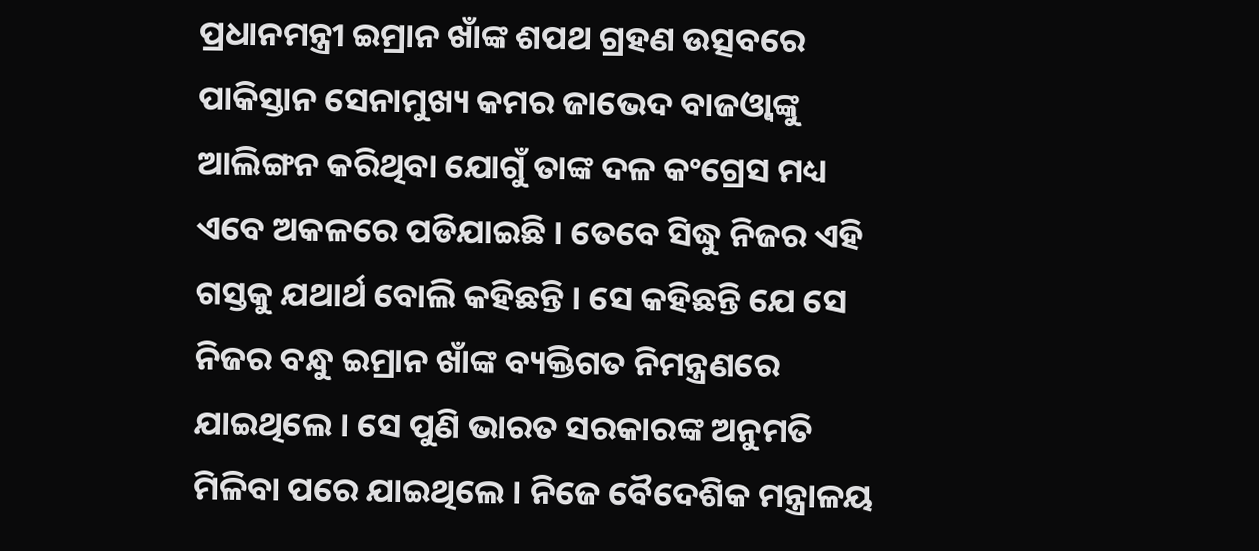ପ୍ରଧାନମନ୍ତ୍ରୀ ଇମ୍ରାନ ଖାଁଙ୍କ ଶପଥ ଗ୍ରହଣ ଉତ୍ସବରେ ପାକିସ୍ତାନ ସେନାମୁଖ୍ୟ କମର ଜାଭେଦ ବାଜଓ୍ଵାଙ୍କୁ ଆଲିଙ୍ଗନ କରିଥିବା ଯୋଗୁଁ ତାଙ୍କ ଦଳ କଂଗ୍ରେସ ମଧ୍ୟ ଏବେ ଅକଳରେ ପଡିଯାଇଛି । ତେବେ ସିଦ୍ଧୁ ନିଜର ଏହି ଗସ୍ତକୁ ଯଥାର୍ଥ ବୋଲି କହିଛନ୍ତି । ସେ କହିଛନ୍ତି ଯେ ସେ ନିଜର ବନ୍ଧୁ ଇମ୍ରାନ ଖାଁଙ୍କ ବ୍ୟକ୍ତିଗତ ନିମନ୍ତ୍ରଣରେ ଯାଇଥିଲେ । ସେ ପୁଣି ଭାରତ ସରକାରଙ୍କ ଅନୁମତି ମିଳିବା ପରେ ଯାଇଥିଲେ । ନିଜେ ବୈଦେଶିକ ମନ୍ତ୍ରାଳୟ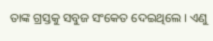ତାଙ୍କ ଗ୍ରସ୍ତକୁ ସବୁଜ ସଂକେତ ଦେଇଥିଲେ । ଏଣୁ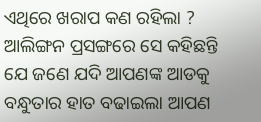ଏଥିରେ ଖରାପ କଣ ରହିଲା ? ଆଲିଙ୍ଗନ ପ୍ରସଙ୍ଗରେ ସେ କହିଛନ୍ତି ଯେ ଜଣେ ଯଦି ଆପଣଙ୍କ ଆଡକୁ ବନ୍ଧୁତାର ହାତ ବଢାଇଲା ଆପଣ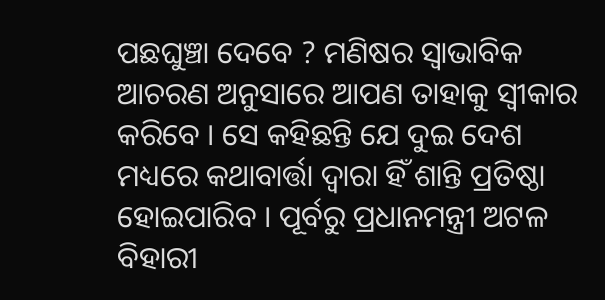ପଛଘୁଞ୍ଚା ଦେବେ ? ମଣିଷର ସ୍ୱାଭାବିକ ଆଚରଣ ଅନୁସାରେ ଆପଣ ତାହାକୁ ସ୍ୱୀକାର କରିବେ । ସେ କହିଛନ୍ତି ଯେ ଦୁଇ ଦେଶ ମଧ୍ୟରେ କଥାବାର୍ତ୍ତା ଦ୍ୱାରା ହିଁ ଶାନ୍ତି ପ୍ରତିଷ୍ଠା ହୋଇପାରିବ । ପୂର୍ବରୁ ପ୍ରଧାନମନ୍ତ୍ରୀ ଅଟଳ ବିହାରୀ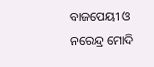ବାଜପେୟୀ ଓ ନରେନ୍ଦ୍ର ମୋଦି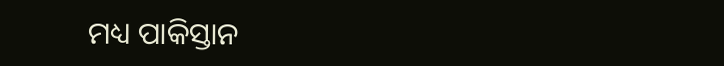ମଧ୍ୟ ପାକିସ୍ତାନ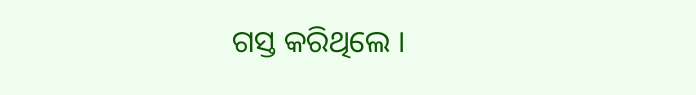ଗସ୍ତ କରିଥିଲେ ।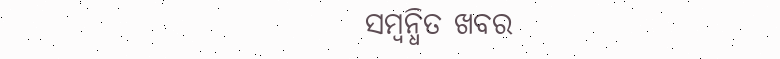ସମ୍ବନ୍ଧିତ ଖବର